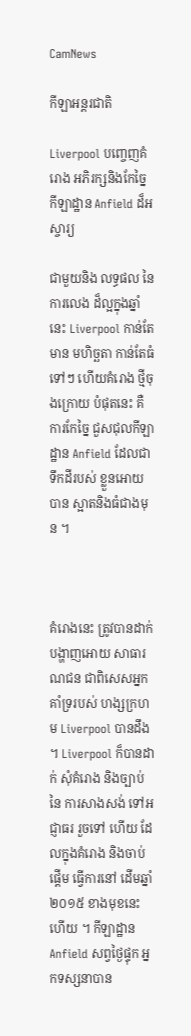CamNews

កីឡាអន្តរជាតិ

Liverpool បញ្ចេញគំរោង អភិរក្សនិងកែច្នៃ កីឡាដ្ឋាន Anfield ដ៏អស្ចារ្យ

ជាមួយនិង លទ្ធផល នៃការលេង ដ៏ល្អក្នុងឆ្នាំនេះ Liverpool កាន់តែមាន មហិច្ឆតា កាន់តែធំទៅៗ ហើយគំរោង ថ្មីចុងក្រោយ បំផុតនេះ គឺការកែច្នៃ ជួសជុលកីឡាដ្ឋាន Anfield ដែលជាទឹកដីរបស់ ខ្លួនអោយបាន ស្អាតនិងធំជាងមុន ។



គំរោងនេះ ត្រូវបានដាក់ បង្ហាញអោយ សាធារណជន ជាពិសេសអ្នក គាំទ្ររបស់ ហង្សក្រហម Liverpool បានដឹង ។ Liverpool ក៏បានដាក់ សុំគំរោង និងច្បាប់នៃ ការសាងសង់ ទៅអជ្ញាធរ រួចទៅ ហើយ ដែលក្នុងគំរោង និងចាប់ផ្តើម ធ្វើការនៅ ដើមឆ្នាំ ២០១៥ ខាងមុខនេះហើយ ។ កីឡាដ្ឋាន Anfield សព្វថ្ងៃផ្ទុក អ្នកទស្សនាបាន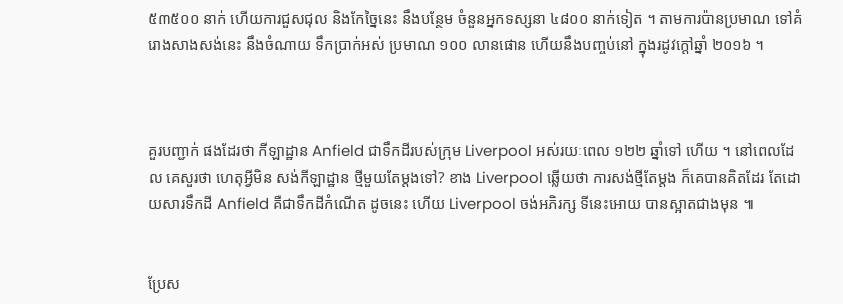៥៣៥០០ នាក់ ហើយការជួសជុល និងកែច្នៃនេះ នឹងបន្ថែម ចំនួនអ្នកទស្សនា ៤៨០០ នាក់ទៀត ។ តាមការប៉ានប្រមាណ ទៅគំរោងសាងសង់នេះ នឹងចំណាយ ទឹកប្រាក់អស់ ប្រមាណ ១០០ លានផោន ហើយនឹងបញ្ចប់នៅ ក្នុងរដូវក្តៅឆ្នាំ ២០១៦ ។



គួរបញ្ជាក់ ផងដែរថា កីឡាដ្ឋាន Anfield ជាទឹកដីរបស់ក្រុម Liverpool អស់រយៈពេល ១២២ ឆ្នាំទៅ ហើយ ។ នៅពេលដែល គេសួរថា ហេតុអ្វីមិន សង់កីឡាដ្ឋាន ថ្មីមួយតែម្តងទៅ? ខាង Liverpool ឆ្លើយថា ការសង់ថ្មីតែម្តង ក៏គេបានគិតដែរ តែដោយសារទឹកដី Anfield គឺជាទឹកដីកំណើត ដូចនេះ ហើយ Liverpool ចង់អភិរក្ស ទីនេះអោយ បានស្អាតជាងមុន ៕


ប្រែស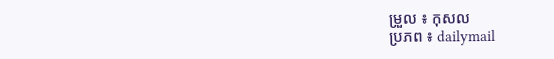ម្រួល ៖ កុសល
ប្រភព ៖ dailymail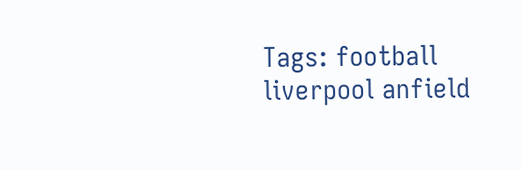Tags: football liverpool anfield